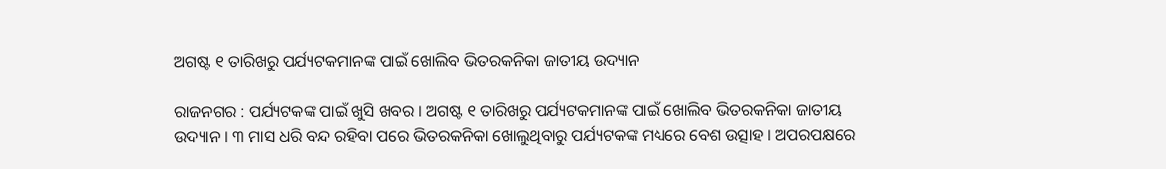ଅଗଷ୍ଟ ୧ ତାରିଖରୁ ପର୍ଯ୍ୟଟକମାନଙ୍କ ପାଇଁ ଖୋଲିବ ଭିତରକନିକା ଜାତୀୟ ଉଦ୍ୟାନ

ରାଜନଗର : ପର୍ଯ୍ୟଟକଙ୍କ ପାଇଁ ଖୁସି ଖବର । ଅଗଷ୍ଟ ୧ ତାରିଖରୁ ପର୍ଯ୍ୟଟକମାନଙ୍କ ପାଇଁ ଖୋଲିବ ଭିତରକନିକା ଜାତୀୟ ଉଦ୍ୟାନ । ୩ ମାସ ଧରି ବନ୍ଦ ରହିବା ପରେ ଭିତରକନିକା ଖୋଲୁଥିବାରୁ ପର୍ଯ୍ୟଟକଙ୍କ ମଧ୍ୟରେ ବେଶ ଉତ୍ସାହ । ଅପରପକ୍ଷରେ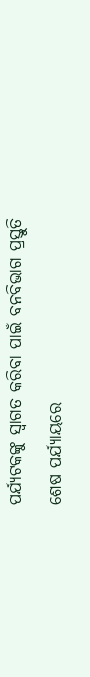ପର୍ଯ୍ୟଟକଙ୍କୁ ସ୍ବାଗତ କରିବା ପାଇଁ ବନବିଭାଗ ପ୍ରସ୍ତୁତି ଶେଷ ପର୍ଯ୍ୟାୟରେ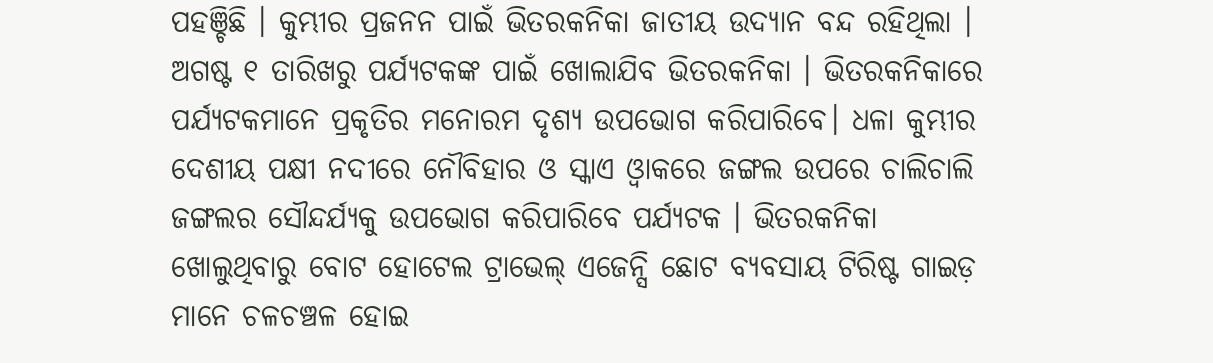ପହଞ୍ଚିଛି । କୁମ୍ଭୀର ପ୍ରଜନନ ପାଇଁ ଭିତରକନିକା ଜାତୀୟ ଉଦ୍ୟାନ ବନ୍ଦ ରହିଥିଲା । ଅଗଷ୍ଟ ୧ ତାରିଖରୁ ପର୍ଯ୍ୟଟକଙ୍କ ପାଇଁ ଖୋଲାଯିବ ଭିତରକନିକା । ଭିତରକନିକାରେ ପର୍ଯ୍ୟଟକମାନେ ପ୍ରକୃତିର ମନୋରମ ଦୃଶ୍ୟ ଉପଭୋଗ କରିପାରିବେ। ଧଳା କୁମ୍ଭୀର ଦେଶୀୟ ପକ୍ଷୀ ନଦୀରେ ନୌବିହାର ଓ ସ୍କାଏ ଓ୍ଵାକରେ ଜଙ୍ଗଲ ଉପରେ ଚାଲିଚାଲି ଜଙ୍ଗଲର ସୌନ୍ଦର୍ଯ୍ୟକୁ ଉପଭୋଗ କରିପାରିବେ ପର୍ଯ୍ୟଟକ । ଭିତରକନିକା ଖୋଲୁଥିବାରୁ ବୋଟ ହୋଟେଲ ଟ୍ରାଭେଲ୍ ଏଜେନ୍ସି ଛୋଟ ବ୍ୟବସାୟ ଟିରିଷ୍ଟ ଗାଇଡ଼ ମାନେ ଚଳଚଞ୍ଚଳ ହୋଇ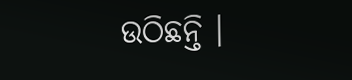ଉଠିଛନ୍ତି ।